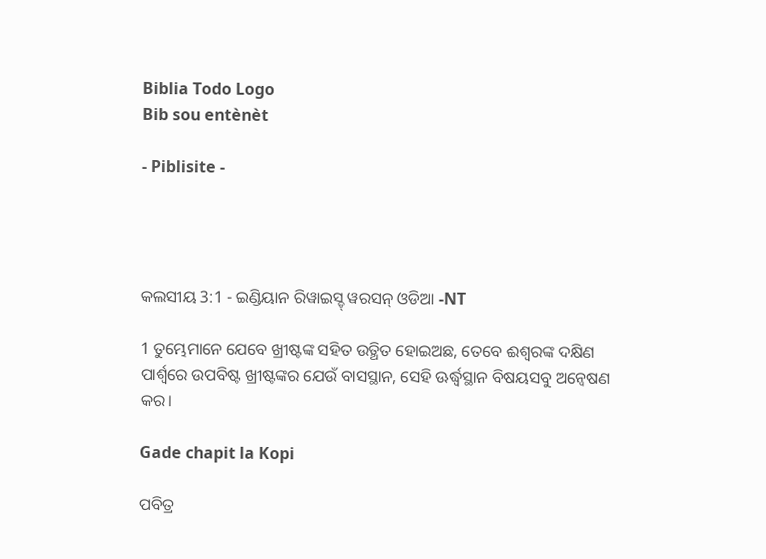Biblia Todo Logo
Bib sou entènèt

- Piblisite -




କଲସୀୟ 3:1 - ଇଣ୍ଡିୟାନ ରିୱାଇସ୍ଡ୍ ୱରସନ୍ ଓଡିଆ -NT

1 ତୁମ୍ଭେମାନେ ଯେବେ ଖ୍ରୀଷ୍ଟଙ୍କ ସହିତ ଉତ୍ଥିତ ହୋଇଅଛ, ତେବେ ଈଶ୍ବରଙ୍କ ଦକ୍ଷିଣ ପାର୍ଶ୍ୱରେ ଉପବିଷ୍ଟ ଖ୍ରୀଷ୍ଟଙ୍କର ଯେଉଁ ବାସସ୍ଥାନ, ସେହି ଊର୍ଦ୍ଧ୍ୱସ୍ଥାନ ବିଷୟସବୁ ଅନ୍ୱେଷଣ କର।

Gade chapit la Kopi

ପବିତ୍ର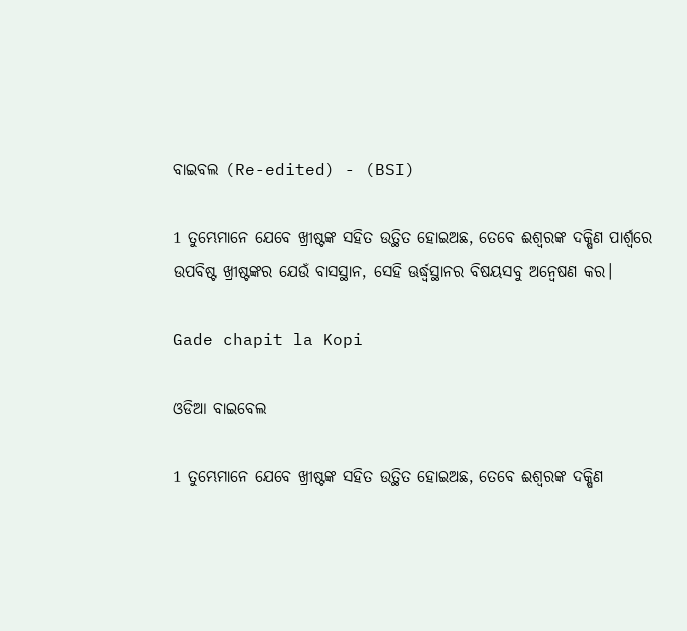ବାଇବଲ (Re-edited) - (BSI)

1 ତୁମ୍ଭେମାନେ ଯେବେ ଖ୍ରୀଷ୍ଟଙ୍କ ସହିତ ଉତ୍ଥିତ ହୋଇଅଛ, ତେବେ ଈଶ୍ଵରଙ୍କ ଦକ୍ଷିଣ ପାର୍ଶ୍ଵରେ ଉପବିଷ୍ଟ ଖ୍ରୀଷ୍ଟଙ୍କର ଯେଉଁ ବାସସ୍ଥାନ, ସେହି ଊର୍ଦ୍ଧ୍ଵସ୍ଥାନର ବିଷୟସବୁ ଅନ୍ଵେଷଣ କର।

Gade chapit la Kopi

ଓଡିଆ ବାଇବେଲ

1 ତୁମ୍ଭେମାନେ ଯେବେ ଖ୍ରୀଷ୍ଟଙ୍କ ସହିତ ଉତ୍ଥିତ ହୋଇଅଛ, ତେବେ ଈଶ୍ୱରଙ୍କ ଦକ୍ଷିଣ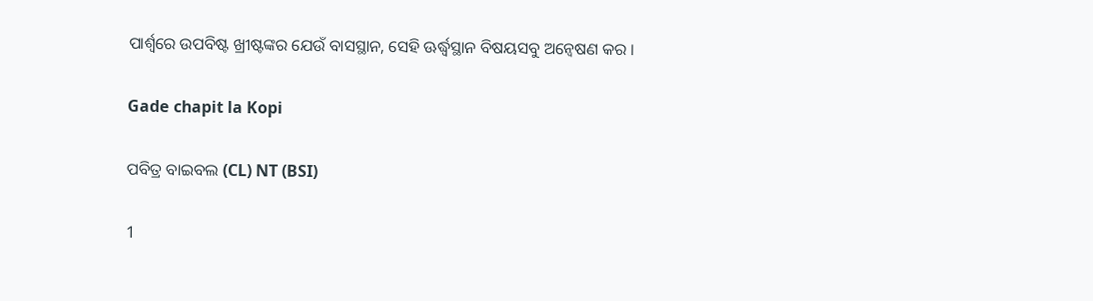ପାର୍ଶ୍ୱରେ ଉପବିଷ୍ଟ ଖ୍ରୀଷ୍ଟଙ୍କର ଯେଉଁ ବାସସ୍ଥାନ, ସେହି ଊର୍ଦ୍ଧ୍ୱସ୍ଥାନ ବିଷୟସବୁ ଅନ୍ୱେଷଣ କର ।

Gade chapit la Kopi

ପବିତ୍ର ବାଇବଲ (CL) NT (BSI)

1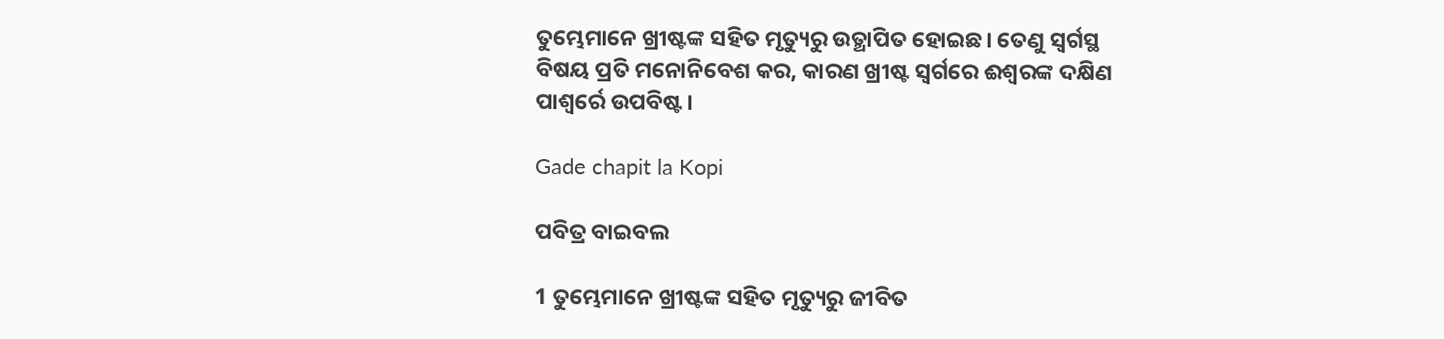ତୁମ୍ଭେମାନେ ଖ୍ରୀଷ୍ଟଙ୍କ ସହିତ ମୃତ୍ୟୁରୁ ଉତ୍ଥାପିତ ହୋଇଛ। ତେଣୁ ସ୍ୱର୍ଗସ୍ଥ ବିଷୟ ପ୍ରତି ମନୋନିବେଶ କର, କାରଣ ଖ୍ରୀଷ୍ଟ ସ୍ୱର୍ଗରେ ଈଶ୍ୱରଙ୍କ ଦକ୍ଷିଣ ପାଶ୍ୱର୍ରେ ଉପବିଷ୍ଟ।

Gade chapit la Kopi

ପବିତ୍ର ବାଇବଲ

1 ତୁମ୍ଭେମାନେ ଖ୍ରୀଷ୍ଟଙ୍କ ସହିତ ମୃତ୍ୟୁରୁ ଜୀବିତ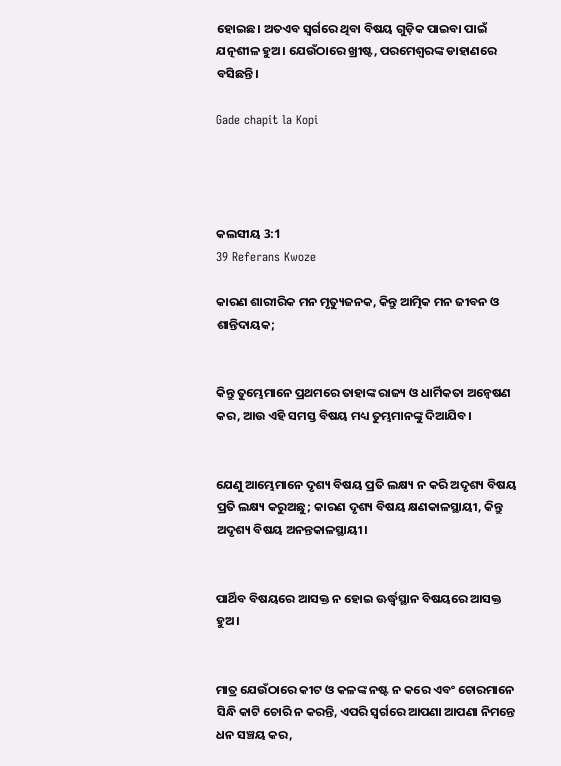ହୋଇଛ। ଅତଏବ ସ୍ୱର୍ଗରେ ଥିବା ବିଷୟ ଗୁଡ଼ିକ ପାଇବା ପାଇଁ ଯତ୍ନଶୀଳ ହୁଅ। ଯେଉଁଠାରେ ଖ୍ରୀଷ୍ଟ, ପରମେଶ୍ୱରଙ୍କ ଡାହାଣରେ ବସିଛନ୍ତି।

Gade chapit la Kopi




କଲସୀୟ 3:1
39 Referans Kwoze

କାରଣ ଶାରୀରିକ ମନ ମୃତ୍ୟୁଜନକ, କିନ୍ତୁ ଆତ୍ମିକ ମନ ଜୀବନ ଓ ଶାନ୍ତିଦାୟକ;


କିନ୍ତୁ ତୁମ୍ଭେମାନେ ପ୍ରଥମରେ ତାହାଙ୍କ ରାଜ୍ୟ ଓ ଧାର୍ମିକତା ଅନ୍ୱେଷଣ କର, ଆଉ ଏହି ସମସ୍ତ ବିଷୟ ମଧ୍ୟ ତୁମ୍ଭମାନଙ୍କୁ ଦିଆଯିବ।


ଯେଣୁ ଆମ୍ଭେମାନେ ଦୃଶ୍ୟ ବିଷୟ ପ୍ରତି ଲକ୍ଷ୍ୟ ନ କରି ଅଦୃଶ୍ୟ ବିଷୟ ପ୍ରତି ଲକ୍ଷ୍ୟ କରୁଅଛୁ; କାରଣ ଦୃଶ୍ୟ ବିଷୟ କ୍ଷଣକାଳସ୍ଥାୟୀ, କିନ୍ତୁ ଅଦୃଶ୍ୟ ବିଷୟ ଅନନ୍ତକାଳସ୍ଥାୟୀ।


ପାର୍ଥିବ ବିଷୟରେ ଆସକ୍ତ ନ ହୋଇ ଊର୍ଦ୍ଧ୍ୱସ୍ଥାନ ବିଷୟରେ ଆସକ୍ତ ହୁଅ।


ମାତ୍ର ଯେଉଁଠାରେ କୀଟ ଓ କଳଙ୍କ ନଷ୍ଟ ନ କରେ ଏବଂ ଚୋରମାନେ ସିନ୍ଧି କାଟି ଚୋରି ନ କରନ୍ତି, ଏପରି ସ୍ୱର୍ଗରେ ଆପଣା ଆପଣା ନିମନ୍ତେ ଧନ ସଞ୍ଚୟ କର,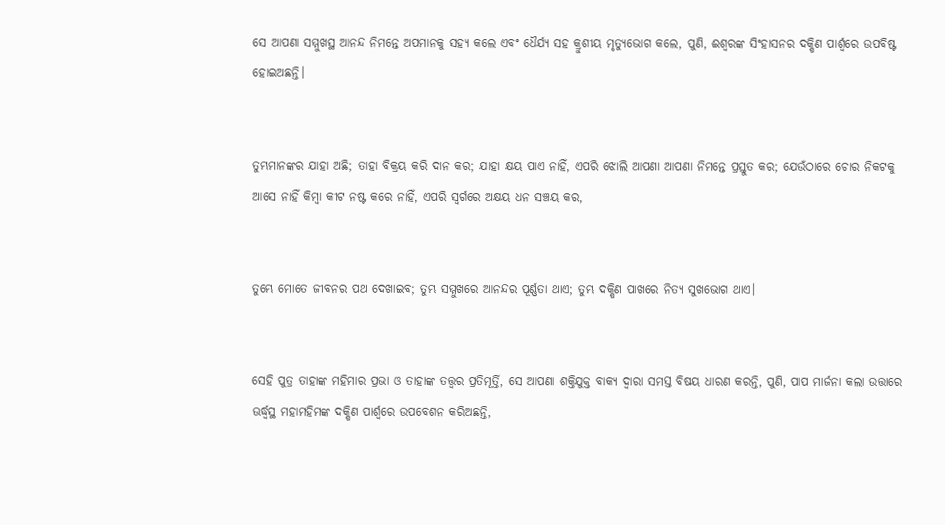ସେ ଆପଣା ସମ୍ମୁଖସ୍ଥ ଆନନ୍ଦ ନିମନ୍ତେ ଅପମାନକୁ ସହ୍ୟ କଲେ ଏବଂ ଧୈର୍ଯ୍ୟ ସହ କ୍ରୁଶୀୟ ମୃତ୍ୟୁଭୋଗ କଲେ, ପୁଣି, ଈଶ୍ବରଙ୍କ ସିଂହାସନର ଦକ୍ଷିଣ ପାର୍ଶ୍ୱରେ ଉପବିଷ୍ଟ ହୋଇଅଛନ୍ତି।


ତୁମ୍ଭମାନଙ୍କର ଯାହା ଅଛି; ତାହା ବିକ୍ରୟ କରି ଦାନ କର; ଯାହା କ୍ଷୟ ପାଏ ନାହିଁ, ଏପରି ଝୋଲି ଆପଣା ଆପଣା ନିମନ୍ତେ ପ୍ରସ୍ତୁତ କର; ଯେଉଁଠାରେ ଚୋର ନିକଟକୁ ଆସେ ନାହିଁ କିମ୍ବା କୀଟ ନଷ୍ଟ କରେ ନାହିଁ, ଏପରି ସ୍ୱର୍ଗରେ ଅକ୍ଷୟ ଧନ ସଞ୍ଚୟ କର,


ତୁମ୍ଭେ ମୋତେ ଜୀବନର ପଥ ଦେଖାଇବ; ତୁମ୍ଭ ସମ୍ମୁଖରେ ଆନନ୍ଦର ପୂର୍ଣ୍ଣତା ଥାଏ; ତୁମ୍ଭ ଦକ୍ଷିଣ ପାଖରେ ନିତ୍ୟ ସୁଖଭୋଗ ଥାଏ।


ସେହି ପୁତ୍ର ତାହାଙ୍କ ମହିମାର ପ୍ରଭା ଓ ତାହାଙ୍କ ତତ୍ତ୍ୱର ପ୍ରତିମୂର୍ତ୍ତି, ସେ ଆପଣା ଶକ୍ତିଯୁକ୍ତ ବାକ୍ୟ ଦ୍ୱାରା ସମସ୍ତ ବିଷୟ ଧାରଣ କରନ୍ତି, ପୁଣି, ପାପ ମାର୍ଜନା କଲା ଉତ୍ତାରେ ଊର୍ଦ୍ଧ୍ୱସ୍ଥ ମହାମହିମଙ୍କ ଦକ୍ଷିଣ ପାର୍ଶ୍ୱରେ ଉପବେଶନ କରିଅଛନ୍ତି,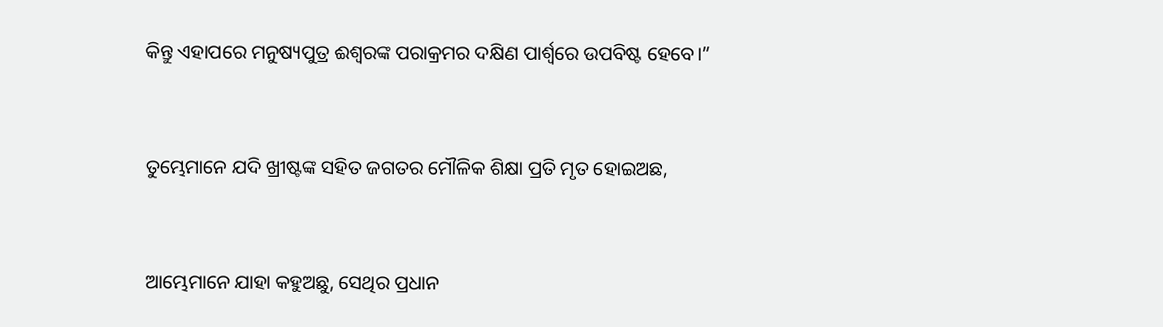କିନ୍ତୁ ଏହାପରେ ମନୁଷ୍ୟପୁତ୍ର ଈଶ୍ବରଙ୍କ ପରାକ୍ରମର ଦକ୍ଷିଣ ପାର୍ଶ୍ୱରେ ଉପବିଷ୍ଟ ହେବେ।”


ତୁମ୍ଭେମାନେ ଯଦି ଖ୍ରୀଷ୍ଟଙ୍କ ସହିତ ଜଗତର ମୌଳିକ ଶିକ୍ଷା ପ୍ରତି ମୃତ ହୋଇଅଛ,


ଆମ୍ଭେମାନେ ଯାହା କହୁଅଛୁ, ସେଥିର ପ୍ରଧାନ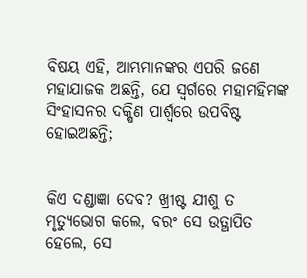ବିଷୟ ଏହି, ଆମ୍ଭମାନଙ୍କର ଏପରି ଜଣେ ମହାଯାଜକ ଅଛନ୍ତି, ଯେ ସ୍ୱର୍ଗରେ ମହାମହିମଙ୍କ ସିଂହାସନର ଦକ୍ଷିଣ ପାର୍ଶ୍ୱରେ ଉପବିଷ୍ଟ ହୋଇଅଛନ୍ତି;


କିଏ ଦଣ୍ଡାଜ୍ଞା ଦେବ? ଖ୍ରୀଷ୍ଟ ଯୀଶୁ ତ ମୃତ୍ୟୁଭୋଗ କଲେ, ବରଂ ସେ ଉତ୍ଥାପିତ ହେଲେ, ସେ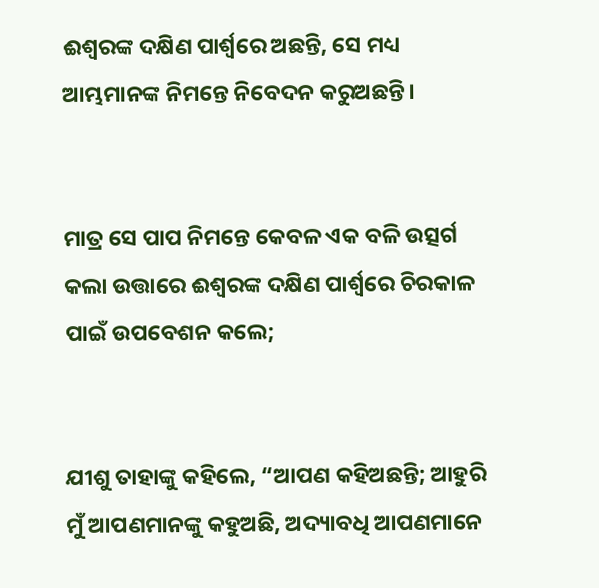ଈଶ୍ବରଙ୍କ ଦକ୍ଷିଣ ପାର୍ଶ୍ୱରେ ଅଛନ୍ତି, ସେ ମଧ୍ୟ ଆମ୍ଭମାନଙ୍କ ନିମନ୍ତେ ନିବେଦନ କରୁଅଛନ୍ତି।


ମାତ୍ର ସେ ପାପ ନିମନ୍ତେ କେବଳ ଏକ ବଳି ଉତ୍ସର୍ଗ କଲା ଉତ୍ତାରେ ଈଶ୍ବରଙ୍କ ଦକ୍ଷିଣ ପାର୍ଶ୍ୱରେ ଚିରକାଳ ପାଇଁ ଉପବେଶନ କଲେ;


ଯୀଶୁ ତାହାଙ୍କୁ କହିଲେ, “ଆପଣ କହିଅଛନ୍ତି; ଆହୁରି ମୁଁ ଆପଣମାନଙ୍କୁ କହୁଅଛି, ଅଦ୍ୟାବଧି ଆପଣମାନେ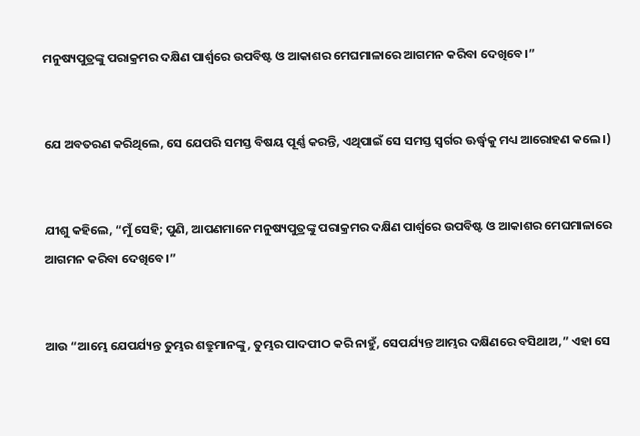ମନୁଷ୍ୟପୁତ୍ରଙ୍କୁ ପରାକ୍ରମର ଦକ୍ଷିଣ ପାର୍ଶ୍ୱରେ ଉପବିଷ୍ଟ ଓ ଆକାଶର ମେଘମାଳାରେ ଆଗମନ କରିବା ଦେଖିବେ।”


ଯେ ଅବତରଣ କରିଥିଲେ, ସେ ଯେପରି ସମସ୍ତ ବିଷୟ ପୂର୍ଣ୍ଣ କରନ୍ତି, ଏଥିପାଇଁ ସେ ସମସ୍ତ ସ୍ୱର୍ଗର ଊର୍ଦ୍ଧ୍ୱକୁ ମଧ୍ୟ ଆରୋହଣ କଲେ।)


ଯୀଶୁ କହିଲେ, “ମୁଁ ସେହି; ପୁଣି, ଆପଣମାନେ ମନୁଷ୍ୟପୁତ୍ରଙ୍କୁ ପରାକ୍ରମର ଦକ୍ଷିଣ ପାର୍ଶ୍ୱରେ ଉପବିଷ୍ଟ ଓ ଆକାଶର ମେଘମାଳାରେ ଆଗମନ କରିବା ଦେଖିବେ।”


ଆଉ “ଆମ୍ଭେ ଯେପର୍ଯ୍ୟନ୍ତ ତୁମ୍ଭର ଶତ୍ରୁମାନଙ୍କୁ, ତୁମ୍ଭର ପାଦପୀଠ କରି ନାହୁଁ, ସେପର୍ଯ୍ୟନ୍ତ ଆମ୍ଭର ଦକ୍ଷିଣରେ ବସିଥାଅ,” ଏହା ସେ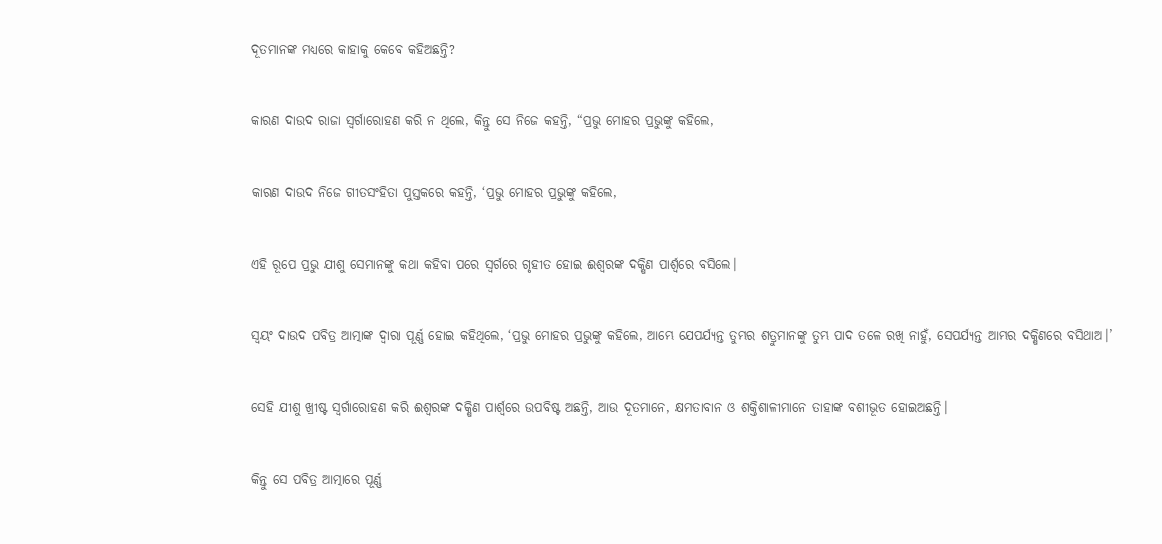ଦୂତମାନଙ୍କ ମଧ୍ୟରେ କାହାକୁ କେବେ କହିଅଛନ୍ତି?


କାରଣ ଦାଉଦ ରାଜା ସ୍ୱର୍ଗାରୋହଣ କରି ନ ଥିଲେ, କିନ୍ତୁ ସେ ନିଜେ କହନ୍ତି, “ପ୍ରଭୁ ମୋହର ପ୍ରଭୁଙ୍କୁ କହିଲେ,


କାରଣ ଦାଉଦ ନିଜେ ଗୀତସଂହିତା ପୁସ୍ତକରେ କହନ୍ତି, ‘ପ୍ରଭୁ ମୋହର ପ୍ରଭୁଙ୍କୁ କହିଲେ,


ଏହି ରୂପେ ପ୍ରଭୁ ଯୀଶୁ ସେମାନଙ୍କୁ କଥା କହିବା ପରେ ସ୍ୱର୍ଗରେ ଗୃହୀତ ହୋଇ ଈଶ୍ବରଙ୍କ ଦକ୍ଷିଣ ପାର୍ଶ୍ୱରେ ବସିଲେ।


ସ୍ୱୟଂ ଦାଉଦ ପବିତ୍ର ଆତ୍ମାଙ୍କ ଦ୍ୱାରା ପୂର୍ଣ୍ଣ ହୋଇ କହିଥିଲେ, ‘ପ୍ରଭୁ ମୋହର ପ୍ରଭୁଙ୍କୁ କହିଲେ, ଆମ୍ଭେ ଯେପର୍ଯ୍ୟନ୍ତ ତୁମ୍ଭର ଶତ୍ରୁମାନଙ୍କୁ ତୁମ୍ଭ ପାଦ ତଳେ ରଖି ନାହୁଁ, ସେପର୍ଯ୍ୟନ୍ତ ଆମ୍ଭର ଦକ୍ଷିଣରେ ବସିଥାଅ।’


ସେହି ଯୀଶୁ ଖ୍ରୀଷ୍ଟ ସ୍ୱର୍ଗାରୋହଣ କରି ଈଶ୍ବରଙ୍କ ଦକ୍ଷିଣ ପାର୍ଶ୍ୱରେ ଉପବିଷ୍ଟ ଅଛନ୍ତି, ଆଉ ଦୂତମାନେ, କ୍ଷମତାବାନ ଓ ଶକ୍ତିଶାଳୀମାନେ ତାହାଙ୍କ ବଶୀଭୂତ ହୋଇଅଛନ୍ତି।


କିନ୍ତୁ ସେ ପବିତ୍ର ଆତ୍ମାରେ ପୂର୍ଣ୍ଣ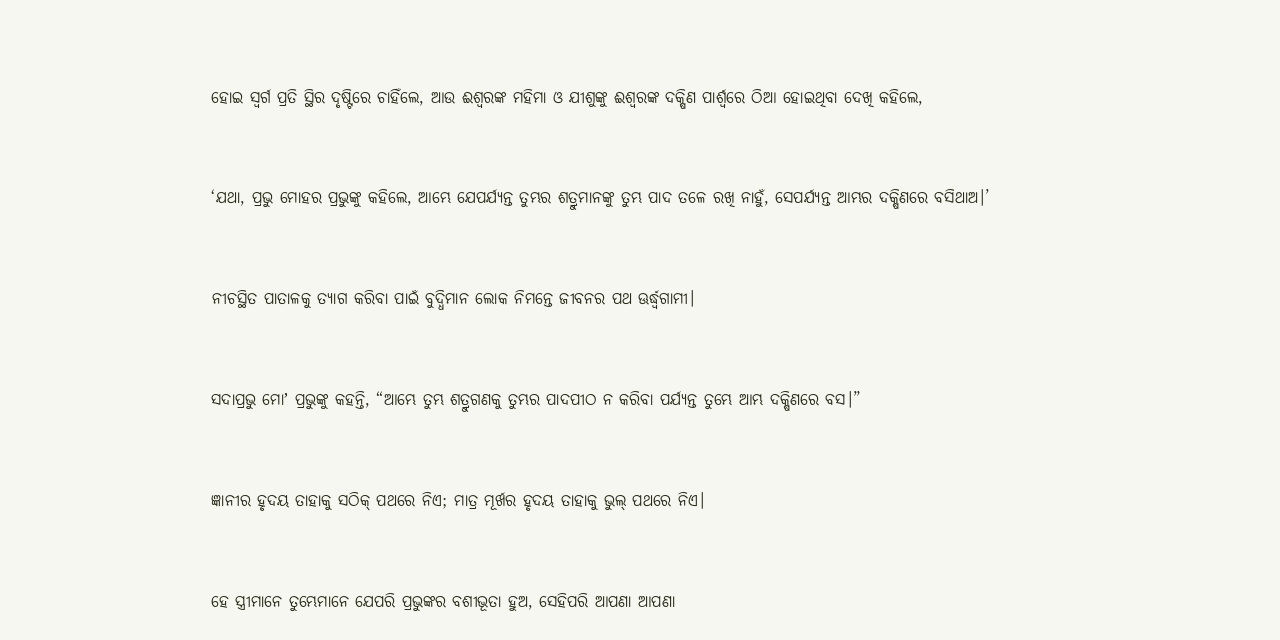ହୋଇ ସ୍ୱର୍ଗ ପ୍ରତି ସ୍ଥିର ଦୃଷ୍ଟିରେ ଚାହିଁଲେ, ଆଉ ଈଶ୍ବରଙ୍କ ମହିମା ଓ ଯୀଶୁଙ୍କୁ ଈଶ୍ବରଙ୍କ ଦକ୍ଷିଣ ପାର୍ଶ୍ୱରେ ଠିଆ ହୋଇଥିବା ଦେଖି କହିଲେ,


‘ଯଥା, ପ୍ରଭୁ ମୋହର ପ୍ରଭୁଙ୍କୁ କହିଲେ, ଆମ୍ଭେ ଯେପର୍ଯ୍ୟନ୍ତ ତୁମ୍ଭର ଶତ୍ରୁମାନଙ୍କୁ ତୁମ୍ଭ ପାଦ ତଳେ ରଖି ନାହୁଁ, ସେପର୍ଯ୍ୟନ୍ତ ଆମ୍ଭର ଦକ୍ଷିଣରେ ବସିଥାଅ।’


ନୀଚସ୍ଥିତ ପାତାଳକୁ ତ୍ୟାଗ କରିବା ପାଇଁ ବୁଦ୍ଧିମାନ ଲୋକ ନିମନ୍ତେ ଜୀବନର ପଥ ଊର୍ଦ୍ଧ୍ୱଗାମୀ।


ସଦାପ୍ରଭୁ ମୋʼ ପ୍ରଭୁଙ୍କୁ କହନ୍ତି, “ଆମ୍ଭେ ତୁମ୍ଭ ଶତ୍ରୁଗଣକୁ ତୁମ୍ଭର ପାଦପୀଠ ନ କରିବା ପର୍ଯ୍ୟନ୍ତ ତୁମ୍ଭେ ଆମ୍ଭ ଦକ୍ଷିଣରେ ବସ।”


ଜ୍ଞାନୀର ହୃଦୟ ତାହାକୁ ସଠିକ୍ ପଥରେ ନିଏ; ମାତ୍ର ମୂର୍ଖର ହୃଦୟ ତାହାକୁ ଭୁଲ୍ ପଥରେ ନିଏ।


ହେ ସ୍ତ୍ରୀମାନେ ତୁମ୍ଭେମାନେ ଯେପରି ପ୍ରଭୁଙ୍କର ବଶୀଭୂତା ହୁଅ, ସେହିପରି ଆପଣା ଆପଣା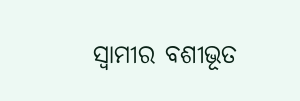ସ୍ୱାମୀର ବଶୀଭୂତ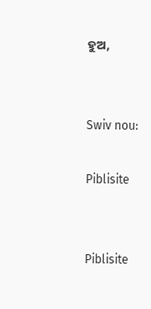ହୁଅ,


Swiv nou:

Piblisite


Piblisite